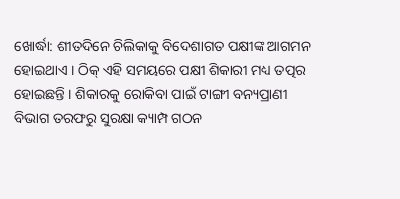ଖୋର୍ଦ୍ଧା: ଶୀତଦିନେ ଚିଲିକାକୁ ବିଦେଶାଗତ ପକ୍ଷୀଙ୍କ ଆଗମନ ହୋଇଥାଏ । ଠିକ୍ ଏହି ସମୟରେ ପକ୍ଷୀ ଶିକାରୀ ମଧ୍ୟ ତତ୍ପର ହୋଇଛନ୍ତି । ଶିକାରକୁ ରୋକିବା ପାଇଁ ଟାଙ୍ଗୀ ବନ୍ୟପ୍ରାଣୀ ବିଭାଗ ତରଫରୁ ସୁରକ୍ଷା କ୍ୟାମ୍ପ ଗଠନ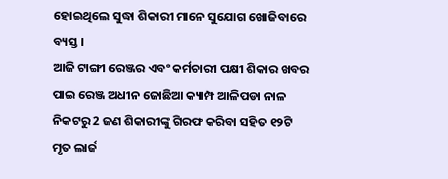ହୋଇଥିଲେ ସୁଦ୍ଧା ଶିକାରୀ ମାନେ ସୁଯୋଗ ଖୋଜିବାରେ ବ୍ୟସ୍ତ ।
ଆଜି ଟାଙ୍ଗୀ ରେଞ୍ଜର ଏବଂ କର୍ମଚାରୀ ପକ୍ଷୀ ଶିକାର ଖବର ପାଇ ରେଞ୍ଜ ଅଧୀନ ଜୋଛିଆ କ୍ୟାମ୍ପ ଆଳିପଡା ନାଳ ନିକଟରୁ 2 ଜଣ ଶିକାରୀଙ୍କୁ ଗିରଫ କରିବା ସହିତ ୧୨ଟି ମୃତ ଲାର୍ଜ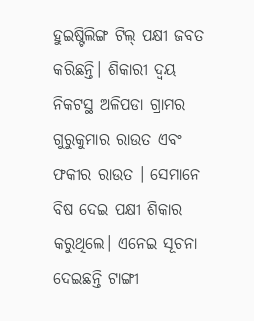ହୁଇଷ୍ଟିଲିଙ୍ଗ ଟିଲ୍ ପକ୍ଷୀ ଜବତ କରିଛନ୍ତି। ଶିକାରୀ ଦ୍ବୟ ନିକଟସ୍ଥ ଅଳିପଡା ଗ୍ରାମର ଗୁରୁକୁମାର ରାଉତ ଏବଂ ଫକୀର ରାଉତ । ସେମାନେ ବିଷ ଦେଇ ପକ୍ଷୀ ଶିକାର କରୁଥିଲେ। ଏନେଇ ସୂଚନା ଦେଇଛନ୍ତି ଟାଙ୍ଗୀ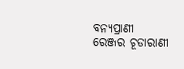ବନ୍ୟପ୍ରାଣୀ ରେଞ୍ଜର ଚୂଡାରାଣୀ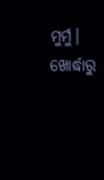ମୁର୍ମୁ।
ଖୋର୍ଦ୍ଧାରୁ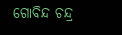ଗୋବିନ୍ଦ ଚନ୍ଦ୍ର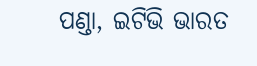ପଣ୍ଡା, ଇଟିଭି ଭାରତ